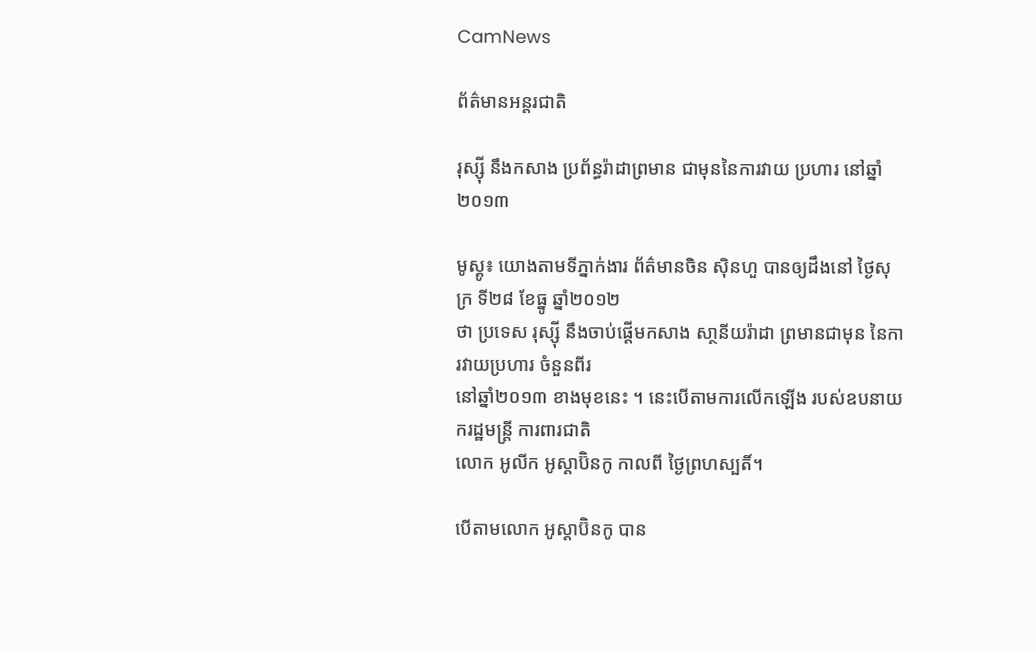CamNews

ព័ត៌មានអន្តរជាតិ

រុស្ស៊ី នឹងកសាង ប្រព័ន្ធរ៉ាដាព្រមាន ជាមុននៃការវាយ ប្រហារ នៅឆ្នាំ២០១៣

មូស្គូ៖ យោងតាមទីភ្នាក់ងារ ព័ត៌មានចិន ស៊ិនហួ បានឲ្យដឹងនៅ ថ្ងៃសុក្រ ទី២៨ ខែធ្នូ ឆ្នាំ២០១២
ថា ប្រទេស រុស្ស៊ី នឹងចាប់ផ្តើមកសាង សា្ថនីយរ៉ាដា ព្រមានជាមុន នៃការវាយប្រហារ ចំនួនពីរ
នៅឆ្នាំ២០១៣ ខាងមុខនេះ ។ នេះបើតាមការលើកឡើង របស់ឧបនាយករដ្ឋមន្រ្តី ការពារជាតិ
លោក អូលីក អូស្តាប៊ិនកូ កាលពី ថ្ងៃព្រហស្បតិ៍។

បើតាមលោក អូស្តាប៊ិនកូ បាន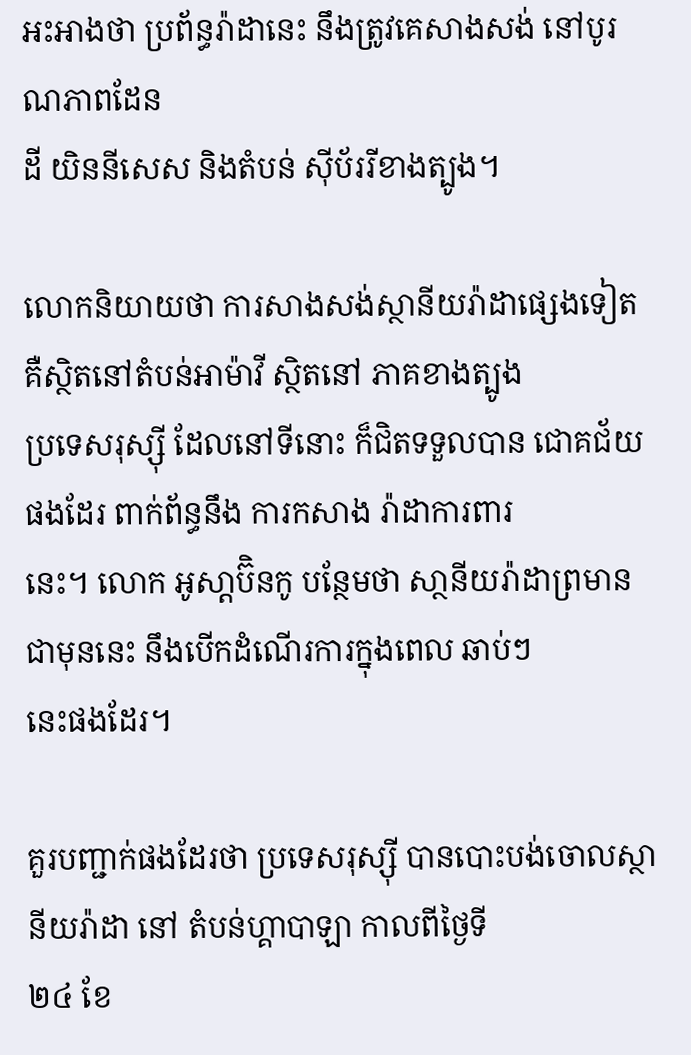អះអាងថា ប្រព័ន្ធរ៉ាដានេះ នឹងត្រូវគេសាងសង់ នៅបូរណភាពដែន
ដី យិននីសេស និងតំបន់ ស៊ីប័ររីខាងត្បូង។

លោកនិយាយថា ការសាងសង់ស្ថានីយរ៉ាដាផ្សេងទៀត គឺស្ថិតនៅតំបន់អាម៉ាវី ស្ថិតនៅ ភាគខាងត្បូង
ប្រទេសរុស្ស៊ី ដែលនៅទីនោះ ក៏ជិតទទួលបាន ជោគជ័យផងដែរ ពាក់ព័ន្ធនឹង ការកសាង រ៉ាដាការពារ
នេះ។ លោក អូសា្តប៊ិនកូ បន្ថែមថា សា្ថនីយរ៉ាដាព្រមានជាមុននេះ នឹងបើកដំណើរការក្នុងពេល ឆាប់ៗ
នេះផងដែរ។

គួរបញ្ជាក់ផងដែរថា ប្រទេសរុស្ស៊ី បានបោះបង់ចោលស្ថានីយរ៉ាដា នៅ តំបន់ហ្គាបាឡា កាលពីថ្ងៃទី
២៤ ខែ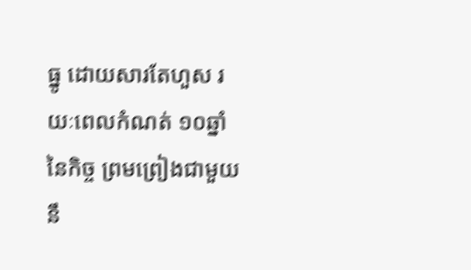ធ្នូ ដោយសារតែហួស រយៈពេលកំណត់ ១០ឆ្នាំ នៃកិច្ច ព្រមព្រៀងជាមួយនឹ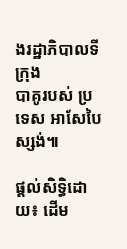ងរដ្ឋាភិបាលទីក្រុង
បាគូរបស់ ប្រទេស អាសែបៃស្សង់៕

ផ្តល់សិទ្ធិដោយ៖ ដើម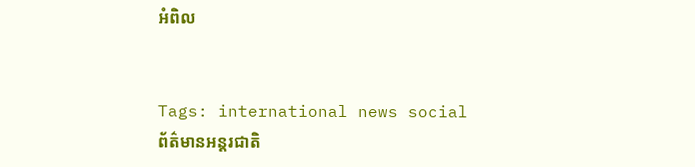អំពិល


Tags: international news social ព័ត៌មានអន្តរជាតិ